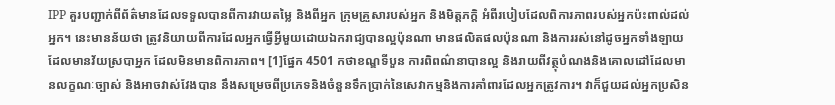IPP គួរបញ្ជាក់ពីព័ត៌មានដែលទទួលបានពីការវាយតម្លៃ និងពីអ្នក ក្រុមគ្រួសារបស់អ្នក និងមិត្តភក្តិ អំពីរបៀបដែលពិការភាពរបស់អ្នកប៉ះពាល់ដល់អ្នក។ នេះមានន័យថា ត្រូវនិយាយពីការដែលអ្នកធ្វើអ្វីមួយដោយឯករាជ្យបានល្អប៉ុនណា មានផលិតផលប៉ុនណា និងការរស់នៅដូចអ្នកទាំងឡាយដែលមានវ័យស្របាអ្នក ដែលមិនមានពិការភាព។ [1]ផ្នែក 4501 កថាខណ្ឌទីបួន ការពិពណ៌នាបានល្អ និងរាយពីវត្ថុបំណងនិងគោលដៅដែលមានលក្ខណៈច្បាស់ និងអាចវាស់វែងបាន នឹងសម្រេចពីប្រភេទនិងចំនួនទឹកប្រាក់នៃសេវាកម្មនិងការគាំពារដែលអ្នកត្រូវការ។ វាក៏ជួយដល់អ្នកប្រសិន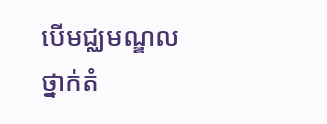បើមជ្ឈមណ្ឌលថ្នាក់តំ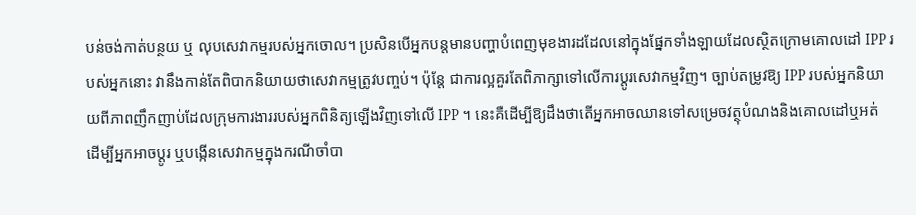បន់ចង់កាត់បន្ថយ ឬ លុបសេវាកម្មរបស់អ្នកចោល។ ប្រសិនបើអ្នកបន្តមានបញ្ហាបំពេញមុខងារដដែលនៅក្នុងផ្នែកទាំងឡាយដែលស្ថិតក្រោមគោលដៅ IPP របស់អ្នកនោះ វានឹងកាន់តែពិបាកនិយាយថាសេវាកម្មត្រូវបញ្ចប់។ ប៉ុន្តែ ជាការល្អគួរតែពិភាក្សាទៅលើការប្តូរសេវាកម្មវិញ។ ច្បាប់តម្រូវឱ្យ IPP របស់អ្នកនិយាយពីភាពញឹកញាប់ដែលក្រុមការងាររបស់អ្នកពិនិត្យឡើងវិញទៅលើ IPP ។ នេះគឺដើម្បីឱ្យដឹងថាតើអ្នកអាចឈានទៅសម្រេចវត្ថុបំណងនិងគោលដៅឬអត់ ដើម្បីអ្នកអាចប្តូរ ឬបង្កើនសេវាកម្មក្នុងករណីចាំបា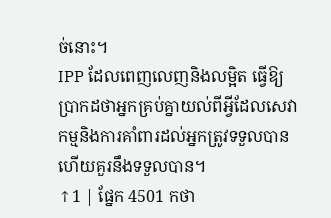ច់នោះ។
IPP ដែលពេញលេញនិងលម្អិត ធ្វើឱ្យប្រាកដថាអ្នកគ្រប់គ្នាយល់ពីអ្វីដែលសេវាកម្មនិងការគាំពារដល់អ្នកត្រូវទទួលបាន ហើយគួរនឹងទទួលបាន។
↑1 | ផ្នែក 4501 កថា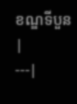ខណ្ឌទីបួន |
---|